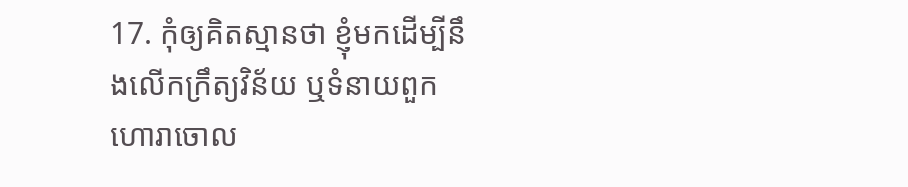17. កុំឲ្យគិតស្មានថា ខ្ញុំមកដើម្បីនឹងលើកក្រឹត្យវិន័យ ឬទំនាយពួកហោរាចោល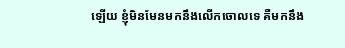ឡើយ ខ្ញុំមិនមែនមកនឹងលើកចោលទេ គឺមកនឹង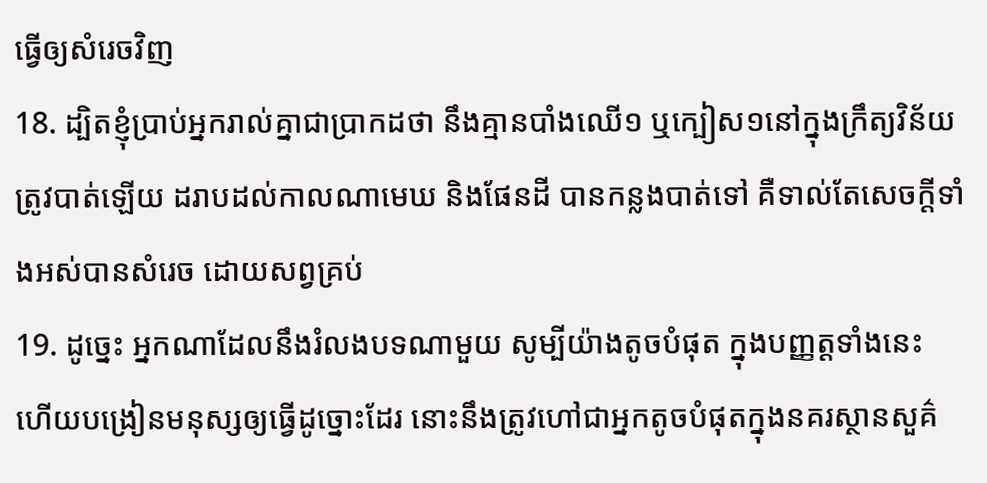ធ្វើឲ្យសំរេចវិញ
18. ដ្បិតខ្ញុំប្រាប់អ្នករាល់គ្នាជាប្រាកដថា នឹងគ្មានបាំងឈើ១ ឬក្បៀស១នៅក្នុងក្រឹត្យវិន័យ ត្រូវបាត់ឡើយ ដរាបដល់កាលណាមេឃ និងផែនដី បានកន្លងបាត់ទៅ គឺទាល់តែសេចក្ដីទាំងអស់បានសំរេច ដោយសព្វគ្រប់
19. ដូច្នេះ អ្នកណាដែលនឹងរំលងបទណាមួយ សូម្បីយ៉ាងតូចបំផុត ក្នុងបញ្ញត្តទាំងនេះ ហើយបង្រៀនមនុស្សឲ្យធ្វើដូច្នោះដែរ នោះនឹងត្រូវហៅជាអ្នកតូចបំផុតក្នុងនគរស្ថានសួគ៌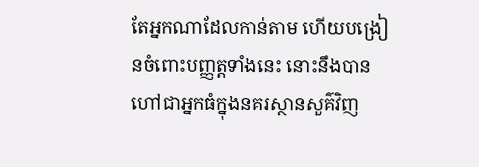តែអ្នកណាដែលកាន់តាម ហើយបង្រៀនចំពោះបញ្ញត្តទាំងនេះ នោះនឹងបានហៅជាអ្នកធំក្នុងនគរស្ថានសួគ៌វិញ